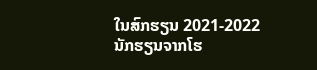ໃນສົກຮຽນ 2021-2022 ນັກຮຽນຈາກໂຮ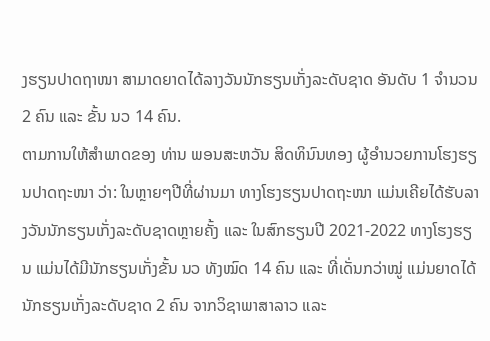ງຮຽນປາດຖາໜາ ສາມາດຍາດໄດ້ລາງວັນນັກຮຽນເກັ່ງລະດັບຊາດ ອັນດັບ 1 ຈຳນວນ 2 ຄົນ ແລະ ຂັ້ນ ນວ 14 ຄົນ.
ຕາມການໃຫ້ສຳພາດຂອງ ທ່ານ ພອນສະຫວັນ ສິດທິນົນທອງ ຜູ້ອຳນວຍການໂຮງຮຽນປາດຖະໜາ ວ່າ: ໃນຫຼາຍໆປີທີ່ຜ່ານມາ ທາງໂຮງຮຽນປາດຖະໜາ ແມ່ນເຄີຍໄດ້ຮັບລາງວັນນັກຮຽນເກັ່ງລະດັບຊາດຫຼາຍຄັ້ງ ແລະ ໃນສົກຮຽນປີ 2021-2022 ທາງໂຮງຮຽນ ແມ່ນໄດ້ມີນັກຮຽນເກັ່ງຂັ້ນ ນວ ທັງໝົດ 14 ຄົນ ແລະ ທີ່ເດັ່ນກວ່າໝູ່ ແມ່ນຍາດໄດ້ນັກຮຽນເກັ່ງລະດັບຊາດ 2 ຄົນ ຈາກວິຊາພາສາລາວ ແລະ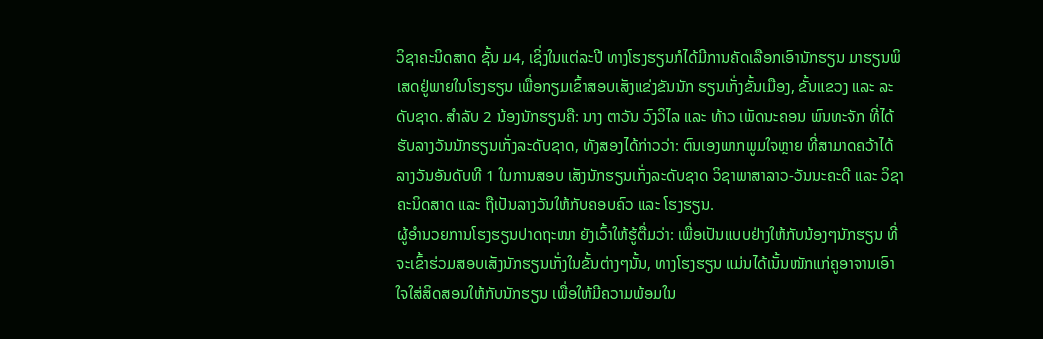ວິຊາຄະນິດສາດ ຊັ້ນ ມ4, ເຊິ່ງໃນແຕ່ລະປີ ທາງໂຮງຮຽນກໍໄດ້ມີການຄັດເລືອກເອົານັກຮຽນ ມາຮຽນພິເສດຢູ່ພາຍໃນໂຮງຮຽນ ເພື່ອກຽມເຂົ້າສອບເສັງແຂ່ງຂັນນັກ ຮຽນເກັ່ງຂັ້ນເມືອງ, ຂັ້ນແຂວງ ແລະ ລະດັບຊາດ. ສໍາລັບ 2 ນ້ອງນັກຮຽນຄື: ນາງ ຕາວັນ ວົງວິໄລ ແລະ ທ້າວ ເພັດນະຄອນ ພົນທະຈັກ ທີ່ໄດ້ຮັບລາງວັນນັກຮຽນເກັ່ງລະດັບຊາດ, ທັງສອງໄດ້ກ່າວວ່າ: ຕົນເອງພາກພູມໃຈຫຼາຍ ທີ່ສາມາດຄວ້າໄດ້ລາງວັນອັນດັບທີ 1 ໃນການສອບ ເສັງນັກຮຽນເກັ່ງລະດັບຊາດ ວິຊາພາສາລາວ-ວັນນະຄະດີ ແລະ ວິຊາຄະນິດສາດ ແລະ ຖືເປັນລາງວັນໃຫ້ກັບຄອບຄົວ ແລະ ໂຮງຮຽນ.
ຜູ້ອໍານວຍການໂຮງຮຽນປາດຖະໜາ ຍັງເວົ້າໃຫ້ຮູ້ຕື່ມວ່າ: ເພື່ອເປັນແບບຢ່າງໃຫ້ກັບນ້ອງໆນັກຮຽນ ທີ່ຈະເຂົ້າຮ່ວມສອບເສັງນັກຮຽນເກັ່ງໃນຂັ້ນຕ່າງໆນັ້ນ, ທາງໂຮງຮຽນ ແມ່ນໄດ້ເນັ້ນໜັກແກ່ຄູອາຈານເອົາໃຈໃສ່ສິດສອນໃຫ້ກັບນັກຮຽນ ເພື່ອໃຫ້ມີຄວາມພ້ອມໃນ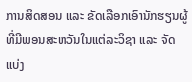ການສິດສອນ ແລະ ຂັດເລືອກເອົານັກຮຽນຜູ້ທີ່ມີພອນສະຫວັນໃນແຕ່ລະວິຊາ ແລະ ຈັດແບ່ງ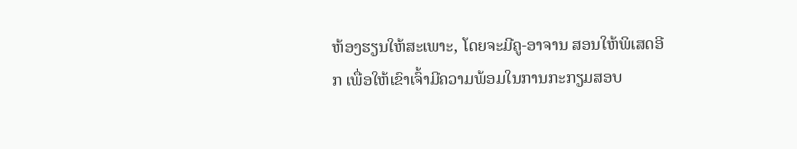ຫ້ອງຮຽນໃຫ້ສະເພາະ, ໂດຍຈະມີຄູ-ອາຈານ ສອນໃຫ້ພິເສດອີກ ເພື່ອໃຫ້ເຂົາເຈົ້າມີຄວາມພ້ອມໃນການກະກຽມສອບ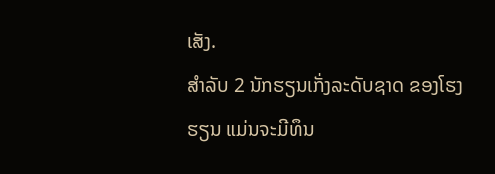ເສັງ.
ສຳລັບ 2 ນັກຮຽນເກັ່ງລະດັບຊາດ ຂອງໂຮງຮຽນ ແມ່ນຈະມີທຶນ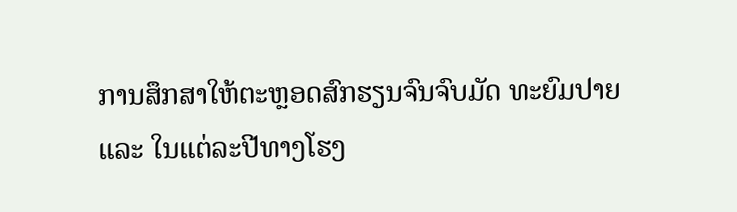ການສຶກສາໃຫ້ຕະຫຼອດສົກຮຽນຈົນຈົບມັດ ທະຍົມປາຍ ແລະ ໃນແຕ່ລະປີທາງໂຮງ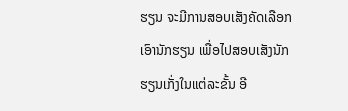ຮຽນ ຈະມີການສອບເສັງຄັດເລືອກເອົານັກຮຽນ ເພື່ອໄປສອບເສັງນັກຮຽນເກັ່ງໃນແຕ່ລະຂັ້ນ ອີ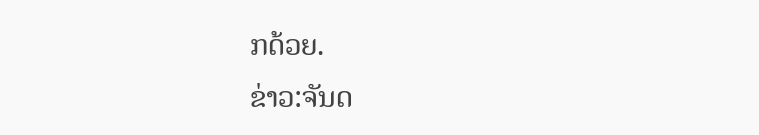ກດ້ວຍ.
ຂ່າວ:ຈັນດ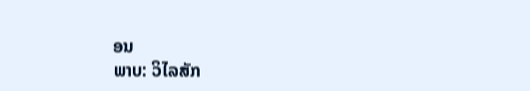ອນ
ພາບ: ວິໄລສັກ